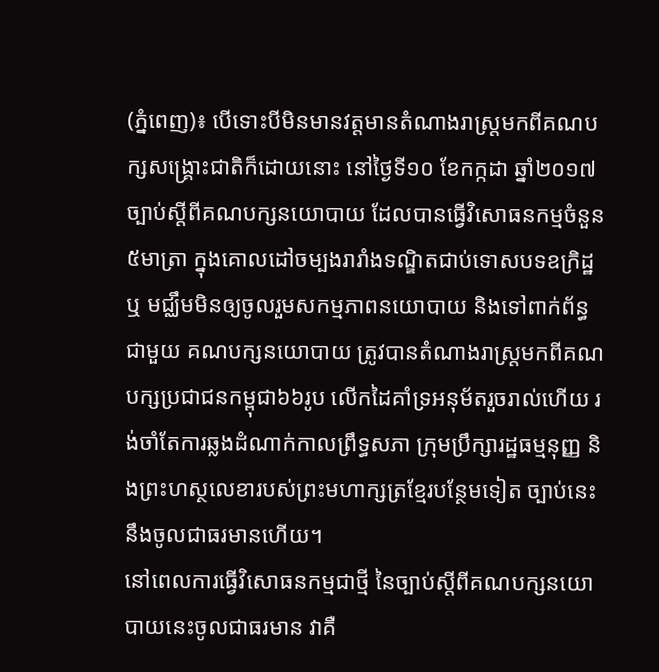(ភ្នំពេញ)៖ បើទោះបីមិនមានវត្តមានតំណាងរាស្រ្តមកពីគណបក្សសង្រ្គោះជាតិក៏ដោយនោះ នៅថ្ងៃទី១០ ខែកក្កដា ឆ្នាំ២០១៧ ច្បាប់ស្តីពីគណបក្សនយោបាយ ដែលបានធ្វើវិសោធនកម្មចំនួន៥មាត្រា ក្នុងគោលដៅចម្បងរារាំងទណ្ឌិតជាប់ទោសបទឧក្រិដ្ឋ ឬ មជ្ឈឹមមិនឲ្យចូលរួមសកម្មភាពនយោបាយ និងទៅពាក់ព័ន្ធជាមួយ គណបក្សនយោបាយ ត្រូវបានតំណាងរាស្រ្តមកពីគណបក្សប្រជាជនកម្ពុជា៦៦រូប លើកដៃគាំទ្រអនុម័តរួចរាល់ហើយ រង់ចាំតែការឆ្លងដំណាក់កាលព្រឹទ្ធសភា ក្រុមប្រឹក្សារដ្ឋធម្មនុញ្ញ និងព្រះហស្ថលេខារបស់ព្រះមហាក្សត្រខ្មែរបន្ថែមទៀត ច្បាប់នេះនឹងចូលជាធរមានហើយ។
នៅពេលការធ្វើវិសោធនកម្មជាថ្មី នៃច្បាប់ស្តីពីគណបក្សនយោបាយនេះចូលជាធរមាន វាគឺ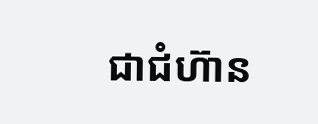ជាជំហ៊ាន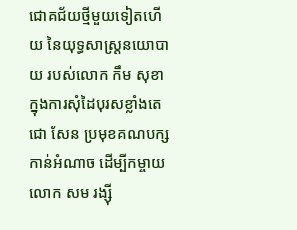ជោគជ័យថ្មីមួយទៀតហើយ នៃយុទ្ធសាស្រ្តនយោបាយ របស់លោក កឹម សុខា ក្នុងការសុំដៃបុរសខ្លាំងតេជោ សែន ប្រមុខគណបក្សកាន់អំណាច ដើម្បីកម្ចាយលោក សម រង្ស៊ី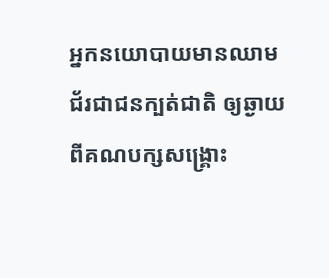អ្នកនយោបាយមានឈាមជ័រជាជនក្បត់ជាតិ ឲ្យឆ្ងាយពីគណបក្សសង្រ្គោះ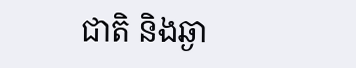ជាតិ និងឆ្ងា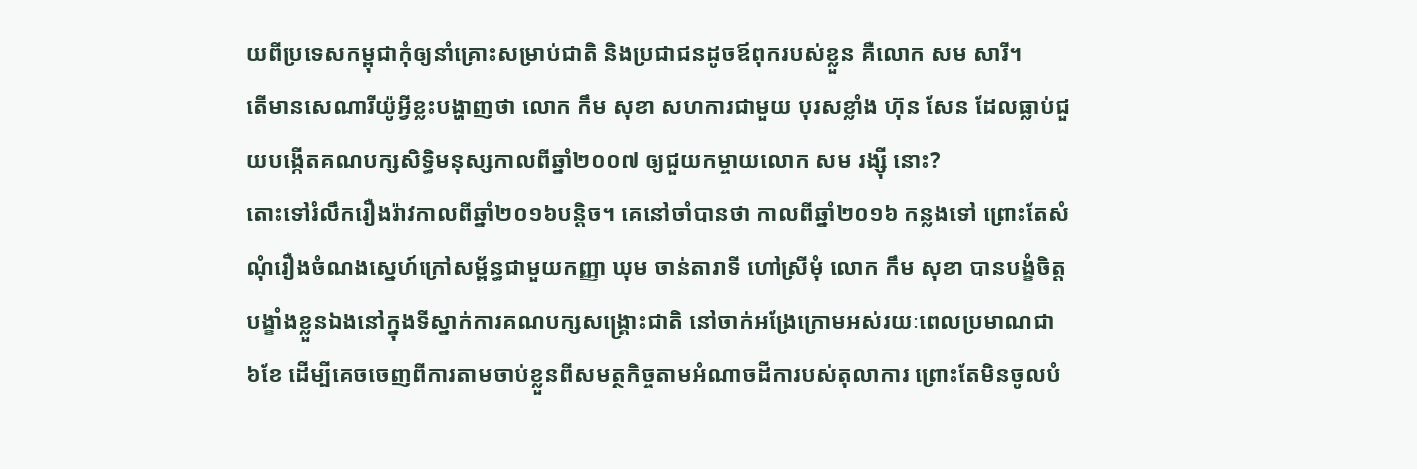យពីប្រទេសកម្ពុជាកុំឲ្យនាំគ្រោះសម្រាប់ជាតិ និងប្រជាជនដូចឪពុករបស់ខ្លួន គឺលោក សម សារី។
តើមានសេណារីយ៉ូអ្វីខ្លះបង្ហាញថា លោក កឹម សុខា សហការជាមួយ បុរសខ្លាំង ហ៊ុន សែន ដែលធ្លាប់ជួយបង្កើតគណបក្សសិទ្ធិមនុស្សកាលពីឆ្នាំ២០០៧ ឲ្យជួយកម្ចាយលោក សម រង្ស៊ី នោះ?
តោះទៅរំលឹករឿងរ៉ាវកាលពីឆ្នាំ២០១៦បន្តិច។ គេនៅចាំបានថា កាលពីឆ្នាំ២០១៦ កន្លងទៅ ព្រោះតែសំណុំរឿងចំណងស្នេហ៍ក្រៅសម្ព័ន្ធជាមួយកញ្ញា ឃុម ចាន់តារាទី ហៅស្រីមុំ លោក កឹម សុខា បានបង្ខំចិត្តបង្ខាំងខ្លួនឯងនៅក្នុងទីស្នាក់ការគណបក្សសង្រ្គោះជាតិ នៅចាក់អង្រែក្រោមអស់រយៈពេលប្រមាណជា ៦ខែ ដើម្បីគេចចេញពីការតាមចាប់ខ្លួនពីសមត្ថកិច្ចតាមអំណាចដីការបស់តុលាការ ព្រោះតែមិនចូលបំ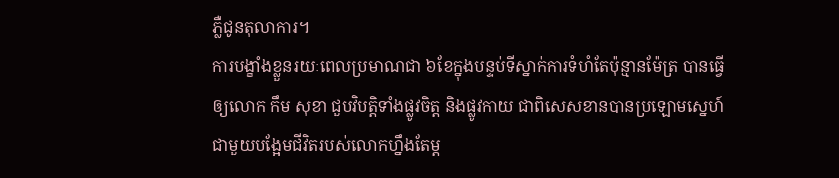ភ្លឺជូនតុលាការ។
ការបង្ខាំងខ្លួនរយៈពេលប្រមាណជា ៦ខែក្នុងបន្ទប់ទីស្នាក់ការទំហំតែប៉ុន្មានម៉ែត្រ បានធ្វើឲ្យលោក កឹម សុខា ជួបវិបត្តិទាំងផ្លូវចិត្ត និងផ្លូវកាយ ជាពិសេសខានបានប្រឡោមស្នេហ៍ជាមួយបង្អែមជីវិតរបស់លោកហ្នឹងតែម្ត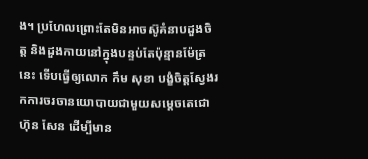ង។ ប្រហែលព្រោះតែមិនអាចស៊ូគំនាបដួងចិត្ត និងដួងកាយនៅក្នុងបន្ទប់តែប៉ុន្មានម៉ែត្រនេះ ទើបធ្វើឲ្យលោក កឹម សុខា បង្ខំចិត្តស្វែងរកការចរចានយោបាយជាមួយសម្តេចតេជោ ហ៊ុន សែន ដើម្បីមាន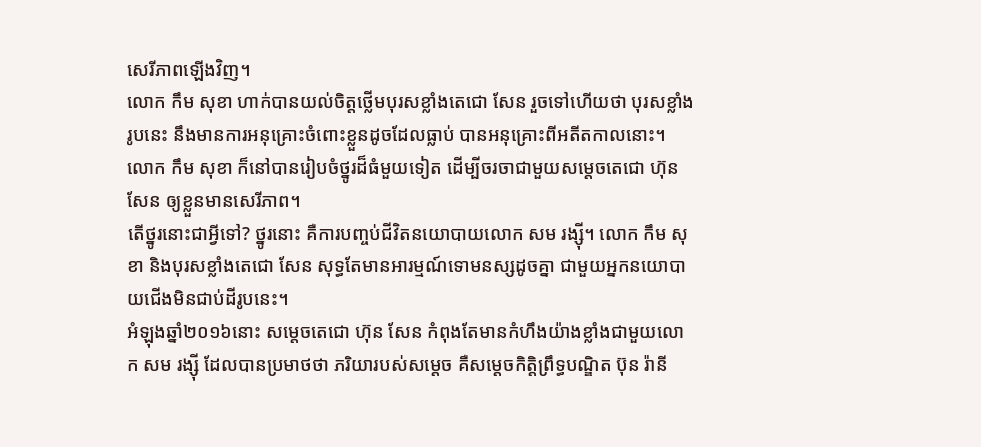សេរីភាពឡើងវិញ។
លោក កឹម សុខា ហាក់បានយល់ចិត្តថ្លើមបុរសខ្លាំងតេជោ សែន រួចទៅហើយថា បុរសខ្លាំងរូបនេះ នឹងមានការអនុគ្រោះចំពោះខ្លួនដូចដែលធ្លាប់ បានអនុគ្រោះពីអតីតកាលនោះ។ លោក កឹម សុខា ក៏នៅបានរៀបចំថ្នូរដ៏ធំមួយទៀត ដើម្បីចរចាជាមួយសម្តេចតេជោ ហ៊ុន សែន ឲ្យខ្លួនមានសេរីភាព។
តើថ្នូរនោះជាអ្វីទៅ? ថ្នូរនោះ គឺការបញ្ចប់ជីវិតនយោបាយលោក សម រង្ស៊ី។ លោក កឹម សុខា និងបុរសខ្លាំងតេជោ សែន សុទ្ធតែមានអារម្មណ៍ទោមនស្សដូចគ្នា ជាមួយអ្នកនយោបាយជើងមិនជាប់ដីរូបនេះ។
អំឡុងឆ្នាំ២០១៦នោះ សម្តេចតេជោ ហ៊ុន សែន កំពុងតែមានកំហឹងយ៉ាងខ្លាំងជាមួយលោក សម រង្ស៊ី ដែលបានប្រមាថថា ភរិយារបស់សម្តេច គឺសម្តេចកិត្តិព្រឹទ្ធបណ្ឌិត ប៊ុន រ៉ានី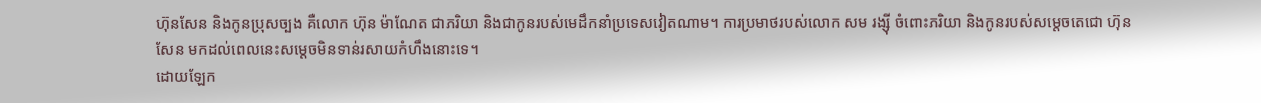ហ៊ុនសែន និងកូនប្រុសច្បង គឺលោក ហ៊ុន ម៉ាណែត ជាភរិយា និងជាកូនរបស់មេដឹកនាំប្រទេសវៀតណាម។ ការប្រមាថរបស់លោក សម រង្ស៊ី ចំពោះភរិយា និងកូនរបស់សម្តេចតេជោ ហ៊ុន សែន មកដល់ពេលនេះសម្តេចមិនទាន់រសាយកំហឹងនោះទេ។
ដោយឡែក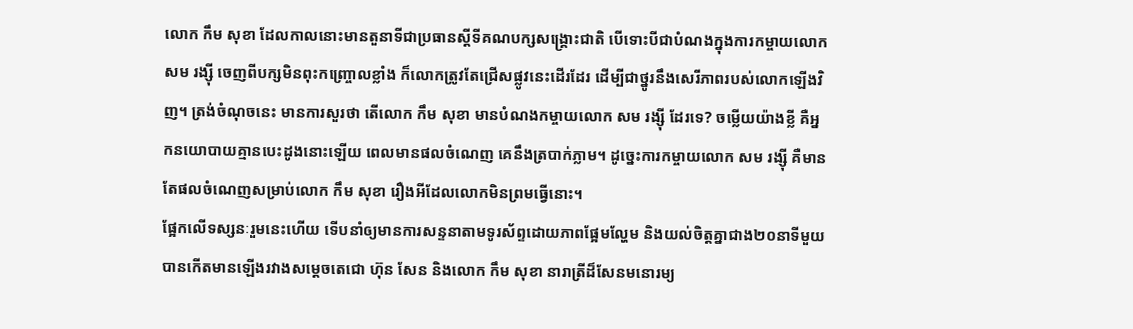លោក កឹម សុខា ដែលកាលនោះមានតួនាទីជាប្រធានស្តីទីគណបក្សសង្រ្គោះជាតិ បើទោះបីជាបំណងក្នុងការកម្ចាយលោក សម រង្ស៊ី ចេញពីបក្សមិនពុះកញ្ច្រោលខ្លាំង ក៏លោកត្រូវតែជ្រើសផ្លូវនេះដើរដែរ ដើម្បីជាថ្នូរនឹងសេរីភាពរបស់លោកឡើងវិញ។ ត្រង់ចំណុចនេះ មានការសួរថា តើលោក កឹម សុខា មានបំណងកម្ចាយលោក សម រង្ស៊ី ដែរទេ? ចម្លើយយ៉ាងខ្លី គឺអ្នកនយោបាយគ្មានបេះដូងនោះឡើយ ពេលមានផលចំណេញ គេនឹងត្របាក់ភ្លាម។ ដូច្នេះការកម្ចាយលោក សម រង្ស៊ី គឺមានតែផលចំណេញសម្រាប់លោក កឹម សុខា រឿងអីដែលលោកមិនព្រមធ្វើនោះ។
ផ្អែកលើទស្សនៈរួមនេះហើយ ទើបនាំឲ្យមានការសន្ទនាតាមទូរស័ព្ទដោយភាពផ្អែមល្ហែម និងយល់ចិត្តគ្នាជាង២០នាទីមួយបានកើតមានឡើងរវាងសម្តេចតេជោ ហ៊ុន សែន និងលោក កឹម សុខា នារាត្រីដ៏សែនមនោរម្យ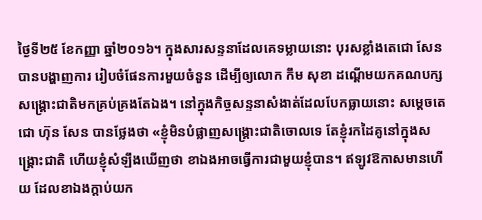ថ្ងៃទី២៥ ខែកញ្ញា ឆ្នាំ២០១៦។ ក្នុងសារសន្ទនាដែលគេទម្លាយនោះ បុរសខ្លាំងតេជោ សែន បានបង្ហាញការ រៀបចំផែនការមួយចំនួន ដើម្បីឲ្យលោក កឹម សុខា ដណ្តើមយកគណបក្សសង្រ្គោះជាតិមកគ្រប់គ្រងតែឯង។ នៅក្នុងកិច្ចសន្ទនាសំងាត់ដែលបែកធ្លាយនោះ សម្តេចតេជោ ហ៊ុន សែន បានថ្លែងថា «ខ្ញុំមិនបំផ្លាញសង្រ្គោះជាតិចោលទេ តែខ្ញុំរកដៃគូនៅក្នុងសង្រ្គោះជាតិ ហើយខ្ញុំសំឡឹងឃើញថា ខាឯងអាចធ្វើការជាមួយខ្ញុំបាន។ ឥឡូវឱកាសមានហើយ ដែលខាឯងក្តាប់យក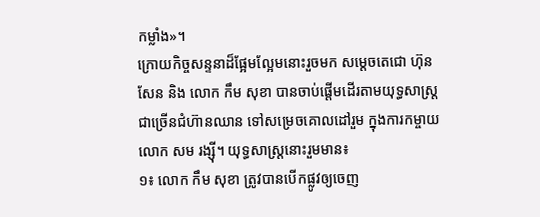កម្លាំង»។
ក្រោយកិច្ចសន្ទនាដ៏ផ្អែមល្អែមនោះរួចមក សម្តេចតេជោ ហ៊ុន សែន និង លោក កឹម សុខា បានចាប់ផ្តើមដើរតាមយុទ្ធសាស្រ្តជាច្រើនជំហ៊ានឈាន ទៅសម្រេចគោលដៅរួម ក្នុងការកម្ចាយលោក សម រង្ស៊ី។ យុទ្ធសាស្រ្តនោះរួមមាន៖
១៖ លោក កឹម សុខា ត្រូវបានបើកផ្លូវឲ្យចេញ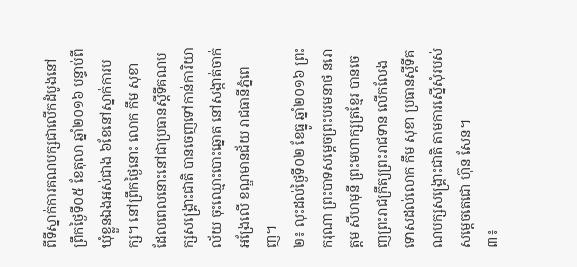ពីទីស្នាក់ការគណបក្សជាលើកដំបូងនៅព្រឹកថ្ងៃទី០៥ ខែតុលា ឆ្នាំ២០១៦ បន្ទាប់ពីឃុំខ្លួនឯងអស់ជាង ៦ខែនៅស្នាក់ការបក្ស។ នៅព្រឹកថ្ងៃនោះ លោក កឹម សុខា ដែលពេលនោះនៅជាប្រធានស្តីទីគណបក្សសង្គ្រោះជាតិ បានចេញទៅកាន់ការិយាល័យ ចុះឈ្មោះបោះឆ្នោត នៅសង្កាត់ចាក់អង្រែលើ ខណ្ឌមានជ័យ រាជធានីភ្នំពេញ។
២៖ លុះដល់ថ្ងៃទី០២ ខែធ្នូ ឆ្នាំ២០១៦ ព្រះករុណា ព្រះបាទសម្តេចព្រះបរមនាថ នរោត្តម សីហមុនី ព្រះមហាក្សត្រខ្មែរ បានចេញព្រះរាជក្រឹត្យព្រះរាជទាន លើកលែងទោសដល់លោក កឹម សុខា ប្រធានស្តីទីគណបក្សសង្គ្រោះជាតិ តាមការស្នើសុំរបស់សម្តេចតេជោ ហ៊ុន សែន។
៣៖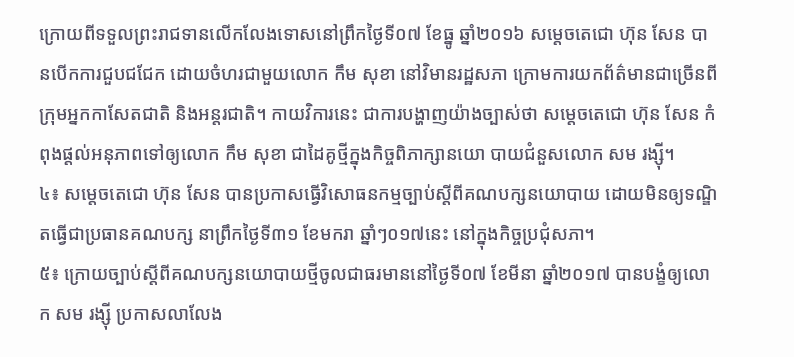ក្រោយពីទទួលព្រះរាជទានលើកលែងទោសនៅព្រឹកថ្ងៃទី០៧ ខែធ្នូ ឆ្នាំ២០១៦ សម្តេចតេជោ ហ៊ុន សែន បានបើកការជួបជជែក ដោយចំហរជាមួយលោក កឹម សុខា នៅវិមានរដ្ឋសភា ក្រោមការយកព័ត៌មានជាច្រើនពីក្រុមអ្នកកាសែតជាតិ និងអន្តរជាតិ។ កាយវិការនេះ ជាការបង្ហាញយ៉ាងច្បាស់ថា សម្តេចតេជោ ហ៊ុន សែន កំពុងផ្តល់អនុភាពទៅឲ្យលោក កឹម សុខា ជាដៃគូថ្មីក្នុងកិច្ចពិភាក្សានយោ បាយជំនួសលោក សម រង្ស៊ី។
៤៖ សម្តេចតេជោ ហ៊ុន សែន បានប្រកាសធ្វើវិសោធនកម្មច្បាប់ស្តីពីគណបក្សនយោបាយ ដោយមិនឲ្យទណ្ឌិតធ្វើជាប្រធានគណបក្ស នាព្រឹកថ្ងៃទី៣១ ខែមករា ឆ្នាំៗ០១៧នេះ នៅក្នុងកិច្ចប្រជុំសភា។
៥៖ ក្រោយច្បាប់ស្តីពីគណបក្សនយោបាយថ្មីចូលជាធរមាននៅថ្ងៃទី០៧ ខែមីនា ឆ្នាំ២០១៧ បានបង្ខំឲ្យលោក សម រង្ស៊ី ប្រកាសលាលែង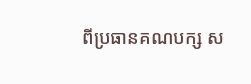ពីប្រធានគណបក្ស ស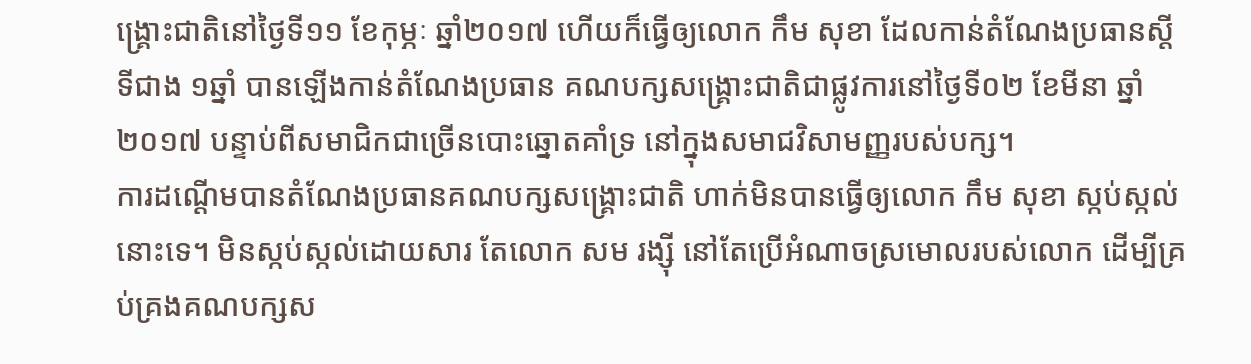ង្រ្គោះជាតិនៅថ្ងៃទី១១ ខែកុម្ភៈ ឆ្នាំ២០១៧ ហើយក៏ធ្វើឲ្យលោក កឹម សុខា ដែលកាន់តំណែងប្រធានស្តីទីជាង ១ឆ្នាំ បានឡើងកាន់តំណែងប្រធាន គណបក្សសង្រ្គោះជាតិជាផ្លូវការនៅថ្ងៃទី០២ ខែមីនា ឆ្នាំ២០១៧ បន្ទាប់ពីសមាជិកជាច្រើនបោះឆ្នោតគាំទ្រ នៅក្នុងសមាជវិសាមញ្ញរបស់បក្ស។
ការដណ្តើមបានតំណែងប្រធានគណបក្សសង្រ្គោះជាតិ ហាក់មិនបានធ្វើឲ្យលោក កឹម សុខា ស្កប់ស្កល់នោះទេ។ មិនស្កប់ស្កល់ដោយសារ តែលោក សម រង្ស៊ី នៅតែប្រើអំណាចស្រមោលរបស់លោក ដើម្បីគ្រប់គ្រងគណបក្សស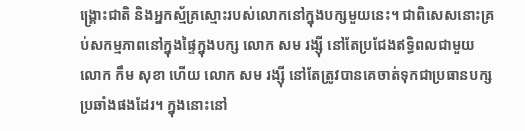ង្រ្គោះជាតិ និងអ្នកស្ម័គ្រស្មោះរបស់លោកនៅក្នុងបក្សមួយនេះ។ ជាពិសេសនោះគ្រប់សកម្មភាពនៅក្នុងផ្ទៃក្នុងបក្ស លោក សម រង្ស៊ី នៅតែប្រជែងឥទ្ធិពលជាមួយលោក កឹម សុខា ហើយ លោក សម រង្ស៊ី នៅតែត្រូវបានគេចាត់ទុកជាប្រធានបក្សប្រឆាំងផងដែរ។ ក្នុងនោះនៅ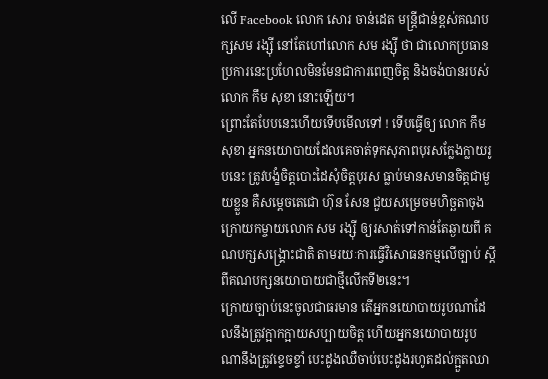លើ Facebook លោក សោរ ចាន់ដេត មន្រ្តីជាន់ខ្ពស់គណបក្សសម រង្ស៊ី នៅតែហៅលោក សម រង្ស៊ី ថា ជាលោកប្រធាន ប្រការនេះប្រហែលមិនមែនជាការពេញចិត្ត និងចង់បានរបស់លោក កឹម សុខា នោះឡើយ។
ព្រោះតែបែបនេះហើយទើបមើលទៅ ! ទើបធ្វើឲ្យ លោក កឹម សុខា អ្នកនយោបាយដែលគេចាត់ទុកសុភាពបុរសក្លែងក្លាយរូបនេះ ត្រូវបង្ខំចិត្តបោះដៃសុំចិត្តបុរស ធ្លាប់មានសមានចិត្តជាមួយខ្លួន គឺសម្តេចតេជោ ហ៊ុន សែន ជួយសម្រេចមហិច្ឆតាចុងក្រោយកម្ចាយលោក សម រង្ស៊ី ឲ្យរសាត់ទៅកាន់តែឆ្ងាយពី គណបក្សសង្រ្គោះជាតិ តាមរយៈការធ្វើវិសោធនកម្មលើច្បាប់ ស្តីពីគណបក្សនយោបាយជាថ្មីលើកទី២នេះ។
ក្រោយច្បាប់នេះចូលជាធរមាន តើអ្នកនយោបាយរូបណាដែលនឹងត្រូវក្អាកក្អាយសប្បាយចិត្ត ហើយអ្នកនយោបាយរូបណានឹងត្រូវខ្ទេចខ្ទាំ បេះដូងឈឺចាប់បេះដូងរហូតដល់ក្អួតឈា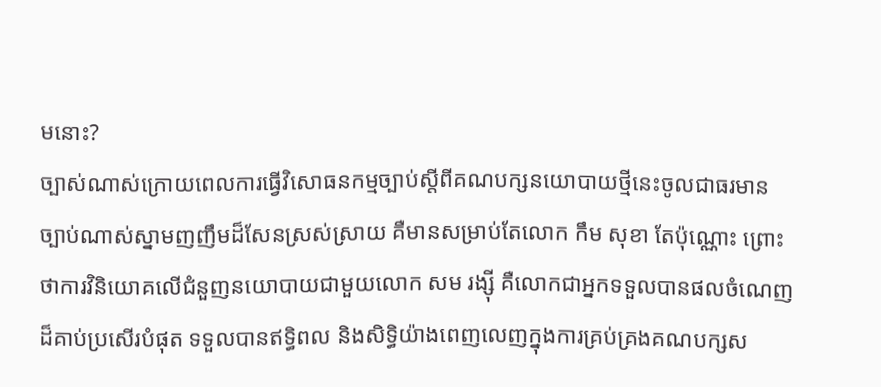មនោះ?
ច្បាស់ណាស់ក្រោយពេលការធ្វើវិសោធនកម្មច្បាប់ស្តីពីគណបក្សនយោបាយថ្មីនេះចូលជាធរមាន ច្បាប់ណាស់ស្នាមញញឹមដ៏សែនស្រស់ស្រាយ គឺមានសម្រាប់តែលោក កឹម សុខា តែប៉ុណ្ណោះ ព្រោះថាការវិនិយោគលើជំនួញនយោបាយជាមួយលោក សម រង្ស៊ី គឺលោកជាអ្នកទទួលបានផលចំណេញ ដ៏គាប់ប្រសើរបំផុត ទទួលបានឥទ្ធិពល និងសិទ្ធិយ៉ាងពេញលេញក្នុងការគ្រប់គ្រងគណបក្សស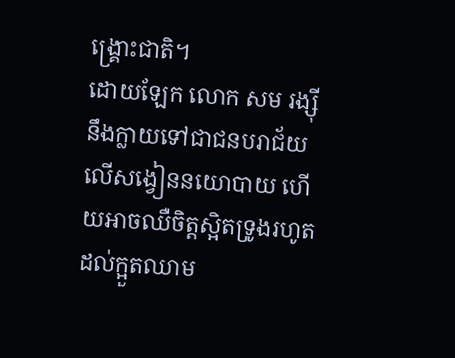ង្រ្គោះជាតិ។
ដោយឡែក លោក សម រង្ស៊ី នឹងក្លាយទៅជាជនបរាជ័យលើសង្វៀននយោបាយ ហើយអាចឈឺចិត្តស្អិតទ្រូងរហូតដល់ក្អួតឈាម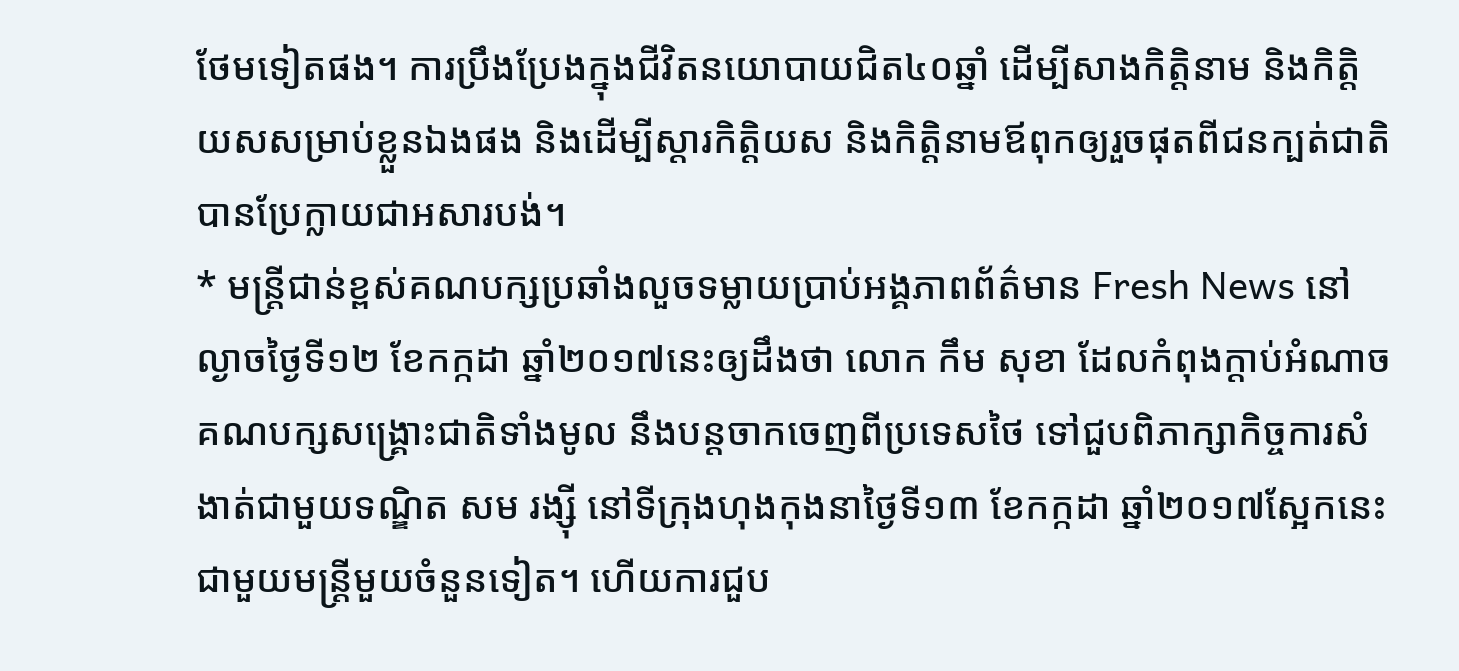ថែមទៀតផង។ ការប្រឹងប្រែងក្នុងជីវិតនយោបាយជិត៤០ឆ្នាំ ដើម្បីសាងកិត្តិនាម និងកិត្តិយសសម្រាប់ខ្លួនឯងផង និងដើម្បីស្តារកិត្តិយស និងកិត្តិនាមឪពុកឲ្យរួចផុតពីជនក្បត់ជាតិ បានប្រែក្លាយជាអសារបង់។
* មន្រ្តីជាន់ខ្ពស់គណបក្សប្រឆាំងលួចទម្លាយប្រាប់អង្គភាពព័ត៌មាន Fresh News នៅល្ងាចថ្ងៃទី១២ ខែកក្កដា ឆ្នាំ២០១៧នេះឲ្យដឹងថា លោក កឹម សុខា ដែលកំពុងក្តាប់អំណាចគណបក្សសង្រ្គោះជាតិទាំងមូល នឹងបន្តចាកចេញពីប្រទេសថៃ ទៅជួបពិភាក្សាកិច្ចការសំងាត់ជាមួយទណ្ឌិត សម រង្ស៊ី នៅទីក្រុងហុងកុងនាថ្ងៃទី១៣ ខែកក្កដា ឆ្នាំ២០១៧ស្អែកនេះ ជាមួយមន្រ្តីមួយចំនួនទៀត។ ហើយការជួប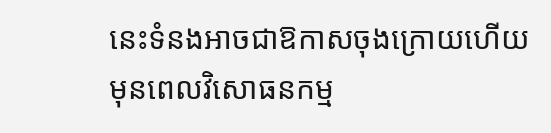នេះទំនងអាចជាឱកាសចុងក្រោយហើយ មុនពេលវិសោធនកម្ម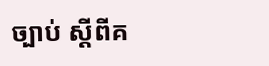ច្បាប់ ស្តីពីគ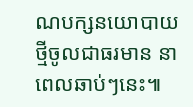ណបក្សនយោបាយថ្មីចូលជាធរមាន នាពេលឆាប់ៗនេះ៕